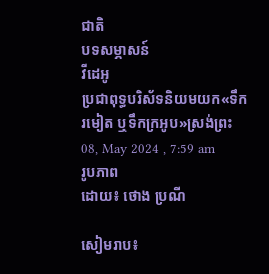ជាតិ
បទសម្ភាសន៍
វីដេអូ
ប្រជាពុទ្ធបរិស័ទនិយមយក«ទឹករមៀត ឬទឹកក្រអូប»ស្រង់ព្រះ
08, May 2024 , 7:59 am
រូបភាព
ដោយ៖ ថោង ប្រណី

សៀមរាប៖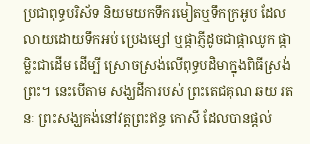ប្រជាពុទ្ធបរិស័ទ និយមយកទឹករមៀតឬទឹកក្រអូប ដែលលាយដោយទឹកអប់ ប្រេងម្សៅ ឬផ្កាភ្ញីដូចជាផ្កាឈូក ផ្កាម្លិះជាដើម ដើម្បី ស្រោចស្រង់លើពុទ្ធបដិមាក្នុងពិធីស្រង់ ព្រះ។ នេះបើតាម សង្ឃដីការបស់ ព្រះតេជគុណ ឆយ រតនៈ ព្រះសង្ឃគង់នៅវត្តព្រះឥន្ធ កោសី ដែលបានផ្តល់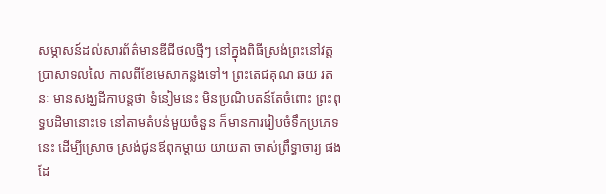សម្ភាសន៍ដល់សារព័ត៌មានឌីជីថលថ្មីៗ នៅក្នុងពិធីស្រង់ព្រះនៅវត្ត ប្រាសាទលលៃ កាលពីខែមេសាកន្លងទៅ។ ព្រះតេជគុណ ឆយ រតនៈ មានសង្ឃដីកាបន្តថា ទំនៀមនេះ មិនប្រណិបតន៍តែចំពោះ ព្រះពុទ្ធបដិមានោះទេ នៅតាមតំបន់មួយចំនួន ក៏មានការរៀបចំទឹកប្រភេទនេះ ដើម្បីស្រោច ស្រង់ជូនឪពុកម្ដាយ យាយតា ចាស់ព្រឹទ្ធាចារ្យ ផងដែ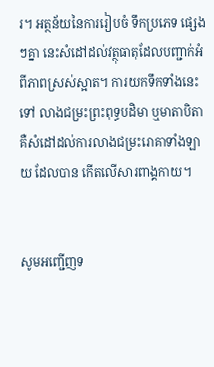រ។ អត្ថន័យនៃការរៀបចំ ទឹកប្រភេទ ផ្សេងៗគ្នា នេះសំដៅដល់វត្ថុធាតុដែលបញ្ជាក់អំពីភាពស្រស់ស្អាត។ ការយកទឹកទាំងនេះ ទៅ លាងជម្រះព្រះពុទ្ធបដិមា ឬមាតាបិតា គឺសំដៅដល់ការលាងជម្រះរោគាទាំងឡាយ ដែលបាន កើតលើសារពាង្គកាយ។


សូមអញ្ជើញទ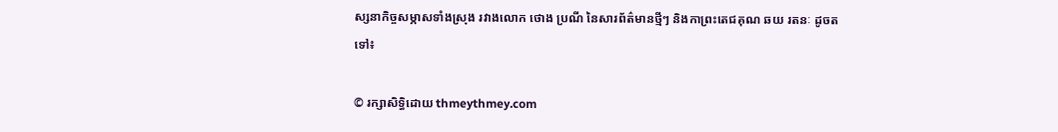ស្សនាកិច្ចសម្ភាសទាំងស្រុង រវាងលោក ថោង ប្រណី នៃសារព័ត៌មានថ្មីៗ និងកាព្រះតេជគុណ ឆយ រតនៈ ដូចតទៅ៖

© រក្សាសិទ្ធិដោយ thmeythmey.com